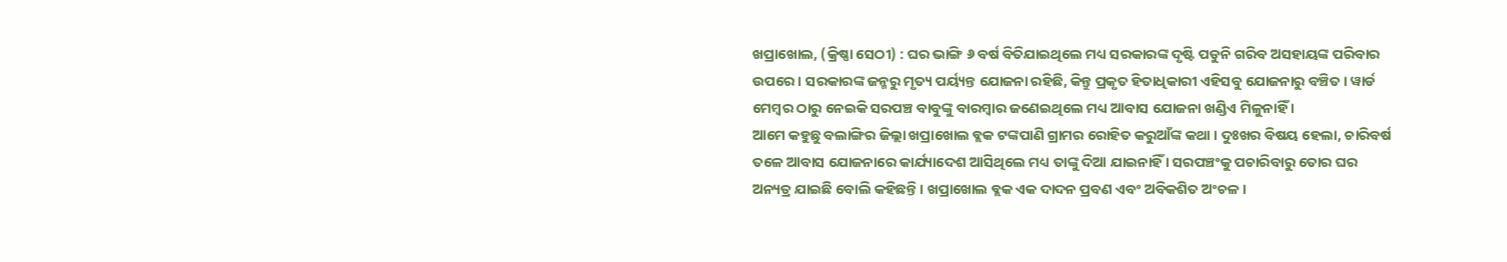ଖପ୍ରାଖୋଲ, (କ୍ରିଷ୍ଣା ସେଠୀ) : ଘର ଭାଙ୍ଗି ୬ ବର୍ଷ ବିତିଯାଇଥିଲେ ମଧ୍ୟ ସରକାରଙ୍କ ଦୃଷ୍ଟି ପଡୁନି ଗରିବ ଅସହାୟଙ୍କ ପରିବାର ଉପରେ । ସରକାରଙ୍କ ଜନ୍ମରୁ ମୃତ୍ୟ ପର୍ୟ୍ୟନ୍ତ ଯୋଜନା ରହିଛି, କିନ୍ତୁ ପ୍ରକୃତ ହିତାଧିକାରୀ ଏହିସବୁ ଯୋଜନାରୁ ବଞ୍ଚିତ । ୱାର୍ଡ ମେମ୍ବର ଠାରୁ ନେଇକି ସରପଞ୍ଚ ବାବୁଙ୍କୁ ବାରମ୍ବାର ଜଣେଇଥିଲେ ମଧ୍ୟ ଆବାସ ଯୋଜନା ଖଣ୍ଡିଏ ମିଳୁନାହିଁ ।
ଆମେ କହୁଛୁ ବଲାଙ୍ଗିର ଜିଲ୍ଲା ଖପ୍ରାଖୋଲ ବ୍ଲକ ଟଙ୍କପାଣି ଗ୍ରାମର ରୋହିତ କରୁଆଁଙ୍କ କଥା । ଦୁଃଖର ବିଷୟ ହେଲା, ଚାରିବର୍ଷ ତଳେ ଆବାସ ଯୋଜନାରେ କାର୍ଯ୍ୟାଦେଶ ଆସିଥିଲେ ମଧ୍ୟ ତାଙ୍କୁ ଦିଆ ଯାଇନାହିଁ । ସରପଞ୍ଚଂକୁ ପଚାରିବାରୁ ତୋର ଘର ଅନ୍ୟତ୍ର ଯାଇଛି ବୋଲି କହିଛନ୍ତି । ଖପ୍ରାଖୋଲ ବ୍ଲକ ଏକ ଦାଦନ ପ୍ରବଣ ଏବଂ ଅବିକଶିତ ଅଂଚଳ ।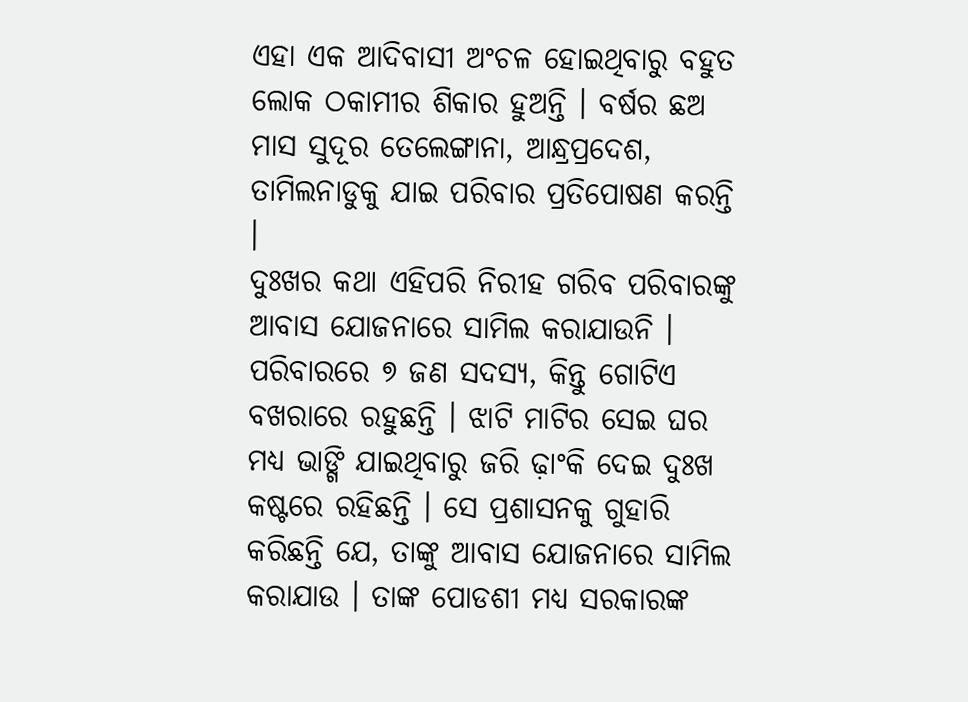ଏହା ଏକ ଆଦିବାସୀ ଅଂଚଳ ହୋଇଥିବାରୁ ବହୁତ ଲୋକ ଠକାମୀର ଶିକାର ହୁଅନ୍ତି । ବର୍ଷର ଛଅ ମାସ ସୁଦୂର ତେଲେଙ୍ଗାନା, ଆନ୍ଧ୍ରପ୍ରଦେଶ, ତାମିଲନାଡୁକୁ ଯାଇ ପରିବାର ପ୍ରତିପୋଷଣ କରନ୍ତି ।
ଦୁଃଖର କଥା ଏହିପରି ନିରୀହ ଗରିବ ପରିବାରଙ୍କୁ ଆବାସ ଯୋଜନାରେ ସାମିଲ କରାଯାଉନି । ପରିବାରରେ ୭ ଜଣ ସଦସ୍ୟ, କିନ୍ତୁ ଗୋଟିଏ ବଖରାରେ ରହୁଛନ୍ତି । ଝାଟି ମାଟିର ସେଇ ଘର ମଧ୍ୟ ଭାଙ୍ଗି ଯାଇଥିବାରୁ ଜରି ଢ଼ାଂକି ଦେଇ ଦୁଃଖ କଷ୍ଟରେ ରହିଛନ୍ତି । ସେ ପ୍ରଶାସନକୁ ଗୁହାରି କରିଛନ୍ତି ଯେ, ତାଙ୍କୁ ଆବାସ ଯୋଜନାରେ ସାମିଲ କରାଯାଉ । ତାଙ୍କ ପୋଡଶୀ ମଧ୍ୟ ସରକାରଙ୍କ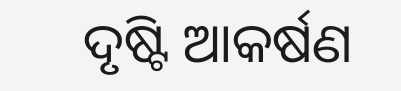ଦୃଷ୍ଟି ଆକର୍ଷଣ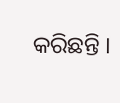କରିଛନ୍ତି ।